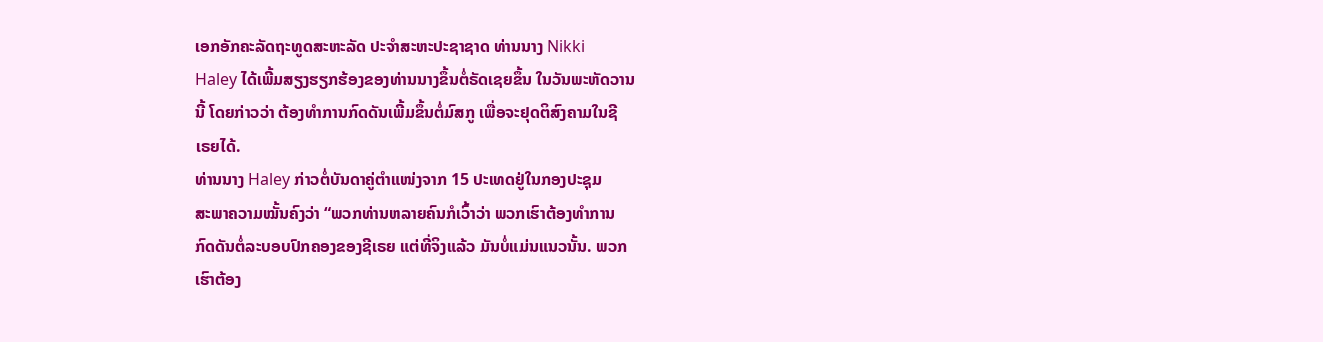ເອກອັກຄະລັດຖະທູດສະຫະລັດ ປະຈຳສະຫະປະຊາຊາດ ທ່ານນາງ Nikki
Haley ໄດ້ເພີ້ມສຽງຮຽກຮ້ອງຂອງທ່ານນາງຂຶ້ນຕໍ່ຣັດເຊຍຂຶ້ນ ໃນວັນພະຫັດວານ
ນີ້ ໂດຍກ່າວວ່າ ຕ້ອງທໍາການກົດດັນເພີ້ມຂຶ້ນຕໍ່ມົສກູ ເພື່ອຈະຢຸດຕິສົງຄາມໃນຊີ
ເຣຍໄດ້.
ທ່ານນາງ Haley ກ່າວຕໍ່ບັນດາຄູ່ຕຳແໜ່ງຈາກ 15 ປະເທດຢູ່ໃນກອງປະຊຸມ
ສະພາຄວາມໝັ້ນຄົງວ່າ “ພວກທ່ານຫລາຍຄົນກໍເວົ້າວ່າ ພວກເຮົາຕ້ອງທໍາການ
ກົດດັນຕໍ່ລະບອບປົກຄອງຂອງຊີເຣຍ ແຕ່ທີ່ຈິງແລ້ວ ມັນບໍ່ແມ່ນແນວນັ້ນ. ພວກ
ເຮົາຕ້ອງ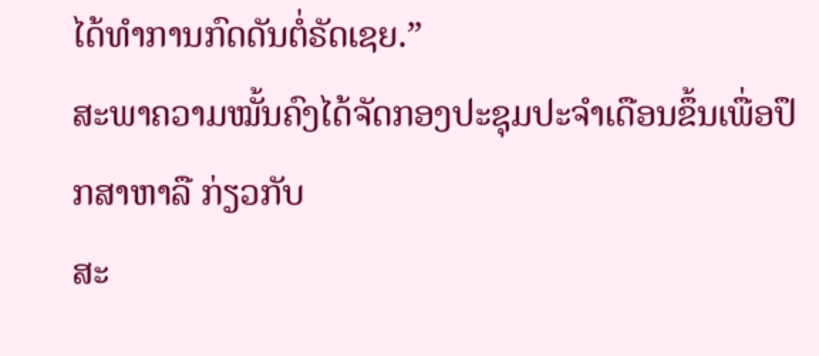ໄດ້ທໍາການກົດດັນຕໍ່ຣັດເຊຍ.”
ສະພາຄວາມໝັ້ນຄົງໄດ້ຈັດກອງປະຊຸມປະຈຳເດືອນຂຶ້ນເພື່ອປຶກສາຫາລື ກ່ຽວກັບ
ສະ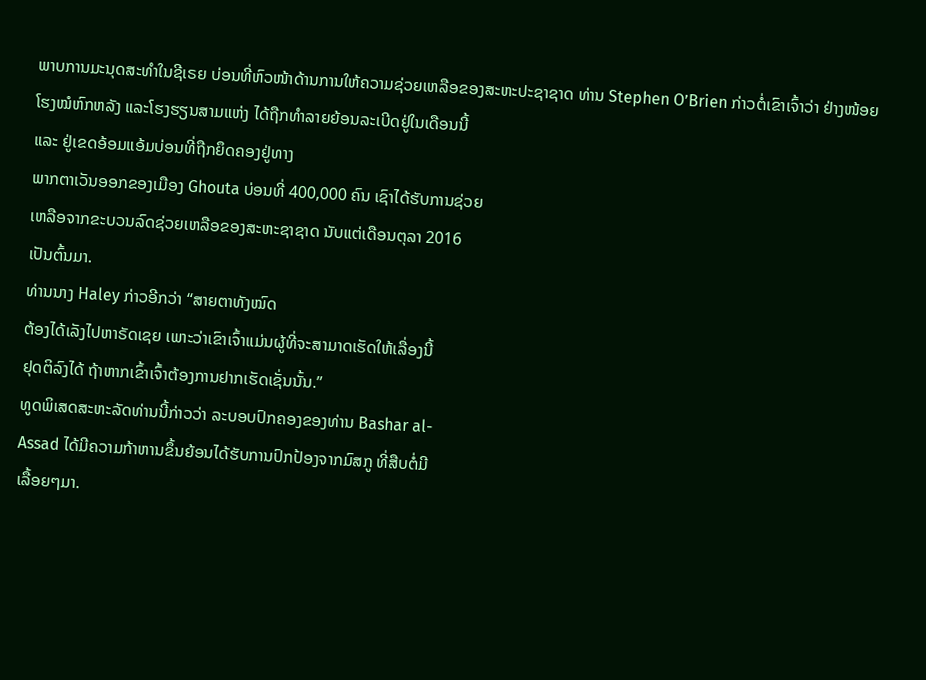ພາບການມະນຸດສະທຳໃນຊີເຣຍ ບ່ອນທີ່ຫົວໜ້າດ້ານການໃຫ້ຄວາມຊ່ວຍເຫລືອຂອງສະຫະປະຊາຊາດ ທ່ານ Stephen O’Brien ກ່າວຕໍ່ເຂົາເຈົ້າວ່າ ຢ່າງໜ້ອຍ
ໂຮງໝໍຫົກຫລັງ ແລະໂຮງຮຽນສາມແຫ່ງ ໄດ້ຖືກທໍາລາຍຍ້ອນລະເບີດຢູ່ໃນເດືອນນີ້
ແລະ ຢູ່ເຂດອ້ອມແອ້ມບ່ອນທີ່ຖືກຍຶດຄອງຢູ່ທາງ
ພາກຕາເວັນອອກຂອງເມືອງ Ghouta ບ່ອນທີ່ 400,000 ຄົນ ເຊົາໄດ້ຮັບການຊ່ວຍ
ເຫລືອຈາກຂະບວນລົດຊ່ວຍເຫລືອຂອງສະຫະຊາຊາດ ນັບແຕ່ເດືອນຕຸລາ 2016
ເປັນຕົ້ນມາ.
ທ່ານນາງ Haley ກ່າວອີກວ່າ “ສາຍຕາທັງໝົດ
ຕ້ອງໄດ້ເລັງໄປຫາຣັດເຊຍ ເພາະວ່າເຂົາເຈົ້າແມ່ນຜູ້ທີ່ຈະສາມາດເຮັດໃຫ້ເລື່ອງນີ້
ຢຸດຕິລົງໄດ້ ຖ້າຫາກເຂົ້າເຈົ້າຕ້ອງການຢາກເຮັດເຊັ່ນນັ້ນ.”
ທູດພິເສດສະຫະລັດທ່ານນີ້ກ່າວວ່າ ລະບອບປົກຄອງຂອງທ່ານ Bashar al-
Assad ໄດ້ມີຄວາມກ້າຫານຂຶ້ນຍ້ອນໄດ້ຮັບການປົກປ້ອງຈາກມົສກູ ທີ່ສືບຕໍ່ມີ
ເລື້ອຍໆມາ.